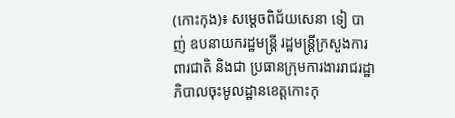(កោះកុង)៖ សម្តេចពិជ័យសេនា ទៀ បាញ់ ឧបនាយករដ្ឋមន្ត្រី រដ្ឋមន្ត្រីក្រសួងការពារជាតិ និងជា ប្រធានក្រុមការងាររាជរដ្ឋាភិបាលចុះមូលដ្ឋានខេត្តកោះកុ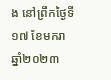ង នៅព្រឹកថ្ងៃទី១៧ ខែមករា ឆ្នាំ២០២៣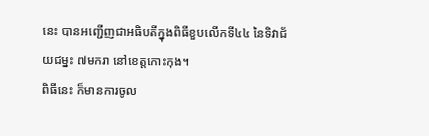នេះ បានអញ្ជើញជាអធិបតីក្នុងពិធីខួបលើកទី៤៤ នៃទិវាជ័យជម្នះ ៧មករា នៅខេត្តកោះកុង។
ពិធីនេះ ក៏មានការចូល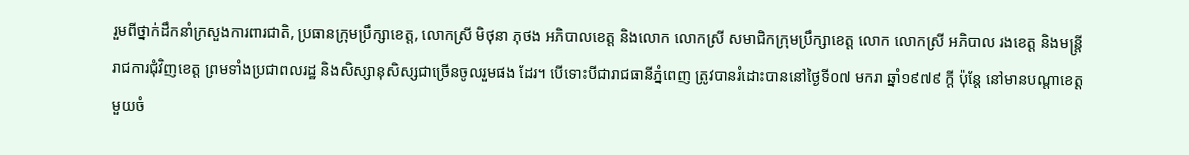រួមពីថ្នាក់ដឹកនាំក្រសួងការពារជាតិ, ប្រធានក្រុមប្រឹក្សាខេត្ត, លោកស្រី មិថុនា ភុថង អភិបាលខេត្ត និងលោក លោកស្រី សមាជិកក្រុមប្រឹក្សាខេត្ត លោក លោកស្រី អភិបាល រងខេត្ត និងមន្ត្រីរាជការជុំវិញខេត្ត ព្រមទាំងប្រជាពលរដ្ឋ និងសិស្សានុសិស្សជាច្រើនចូលរួមផង ដែរ។ បើទោះបីជារាជធានីភ្នំពេញ ត្រូវបានរំដោះបាននៅថ្ងៃទី០៧ មករា ឆ្នាំ១៩៧៩ ក្តី ប៉ុន្តែ នៅមានបណ្តាខេត្តមួយចំ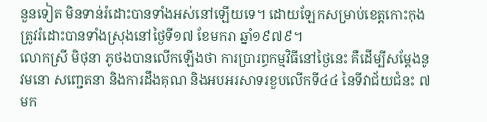នួនទៀត មិនទាន់រំដោះបានទាំងអស់នៅឡើយទេ។ ដោយឡែកសម្រាប់ខេត្តកោះកុង ត្រូវរំដោះបានទាំងស្រុងនៅថ្ងៃទី១៧ ខែមករា ឆ្នាំ១៩៧៩។
លោកស្រី មិថុនា ភូថងបានលើកឡើងថា ការប្រារព្ធកម្មវិធីនៅថ្ងៃនេះ គឺដើម្បីសម្ដែងនូវមនោ សញ្ជេតនា និងការដឹងគុណ និងអបអរសាទរខួបលើកទី៤៤ នៃទីវាជ័យជំនះ ៧មក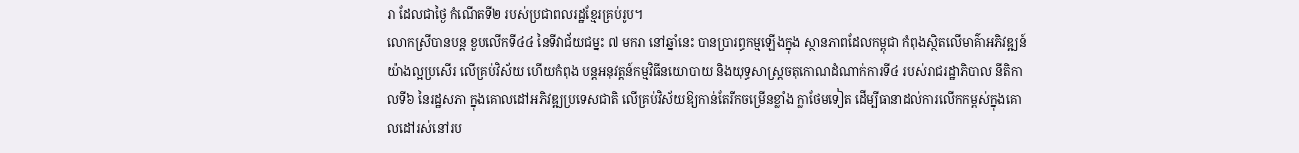រា ដែលជាថ្ងៃ កំណើតទី២ របស់ប្រជាពលរដ្ឋខ្មែរគ្រប់រូប។
លោកស្រីបានបន្ត ខួបលើកទី៤៤ នៃទីវាជ័យជម្នះ ៧ មករា នៅឆ្នាំនេះ បានប្រារព្ធកម្មឡើងក្នុង ស្ថានភាពដែលកម្ពុជា កំពុងស្ថិតលើមាគ៌ាអភិវឌ្ឍន៍យ៉ាងល្អប្រសើរ លើគ្រប់វិស័យ ហើយកំពុង បន្តអនុវត្តន៍កម្មវិធីនយោបាយ និងយុទ្ធសាស្ត្រចតុកោណដំណាក់ការទី៤ របស់រាជរដ្ឋាភិបាល នីតិកាលទី៦ នៃរដ្ឋសភា ក្នុងគោលដៅអភិវឌ្ឍប្រទេសជាតិ លើគ្រប់វិស័យឱ្យកាន់តែរីកចម្រើនខ្លាំង ក្លាថែមទៀត ដើម្បីធានាដល់ការលើកកម្ពស់ក្នុងគោលដៅរស់នៅរប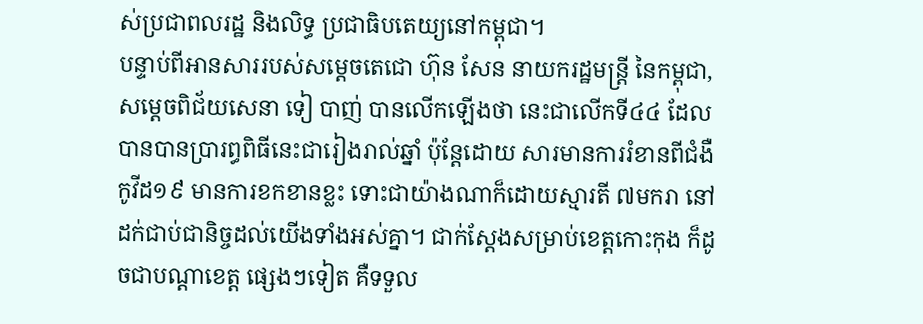ស់ប្រជាពលរដ្ឋ និងលិទ្ធ ប្រជាធិបតេយ្យនៅកម្ពុជា។
បន្ទាប់ពីអានសាររបស់សម្ដេចតេជោ ហ៊ុន សែន នាយករដ្ឋមន្ត្រី នៃកម្ពុជា, សម្តេចពិជ័យសេនា ទៀ បាញ់ បានលើកឡើងថា នេះជាលើកទី៤៤ ដែលបានបានប្រារព្ធពិធីនេះជារៀងរាល់ឆ្នាំ ប៉ុន្តែដោយ សារមានការរំខានពីជំងឺកូវីដ១៩ មានការខកខានខ្លះ ទោះជាយ៉ាងណាក៏ដោយស្មារតី ៧មករា នៅដក់ជាប់ជានិច្ចដល់យើងទាំងអស់គ្នា។ ជាក់ស្តែងសម្រាប់ខេត្តកោះកុង ក៏ដូចជាបណ្តាខេត្ត ផ្សេងៗទៀត គឺទទួល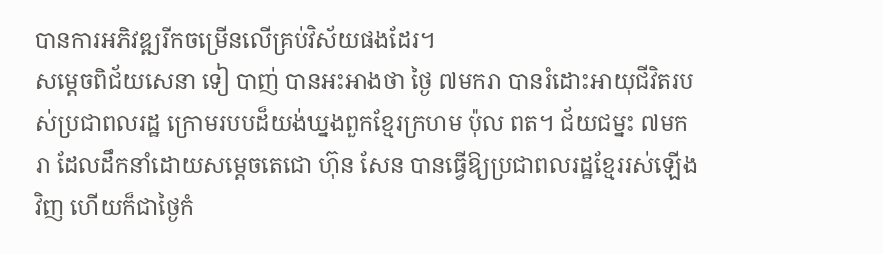បានការអភិវឌ្ឍរីកចម្រើនលើគ្រប់វិស័យផងដែរ។
សម្ដេចពិជ័យសេនា ទៀ បាញ់ បានអះអាងថា ថ្ងៃ ៧មករា បានរំដោះអាយុជីវិតរបស់ប្រជាពលរដ្ឋ ក្រោមរបបដ៏យង់ឃ្នងពួកខ្មែរក្រហម ប៉ុល ពត។ ជ័យជម្នះ ៧មករា ដែលដឹកនាំដោយសម្តេចតេជោ ហ៊ុន សែន បានធ្វើឱ្យប្រជាពលរដ្ឋខ្មែររស់ឡើងវិញ ហើយក៏ជាថ្ងៃកំ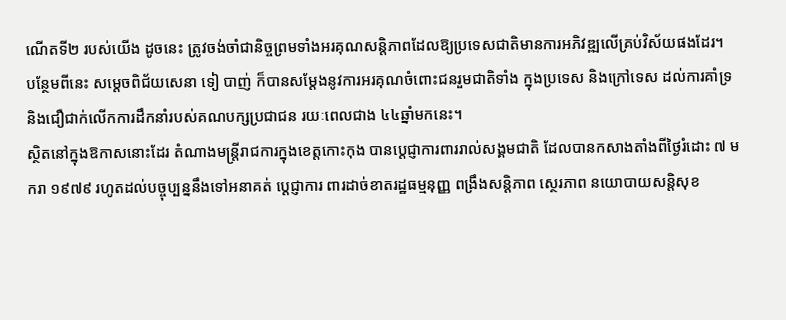ណើតទី២ របស់យើង ដូចនេះ ត្រូវចង់ចាំជានិច្ចព្រមទាំងអរគុណសន្តិភាពដែលឱ្យប្រទេសជាតិមានការអភិវឌ្ឍលើគ្រប់វិស័យផងដែរ។
បន្ថែមពីនេះ សម្តេចពិជ័យសេនា ទៀ បាញ់ ក៏បានសម្តែងនូវការអរគុណចំពោះជនរួមជាតិទាំង ក្នុងប្រទេស និងក្រៅទេស ដល់ការគាំទ្រ និងជឿជាក់លើកការដឹកនាំរបស់គណបក្សប្រជាជន រយៈពេលជាង ៤៤ឆ្នាំមកនេះ។
ស្ថិតនៅក្នុងឱកាសនោះដែរ តំណាងមន្ត្រីរាជការក្នុងខេត្តកោះកុង បានប្តេជ្ញាការពាររាល់សង្គមជាតិ ដែលបានកសាងតាំងពីថ្ងៃរំដោះ ៧ មករា ១៩៧៩ រហូតដល់បច្ចុប្បន្ននឹងទៅអនាគត់ ប្ដេជ្ញាការ ពារដាច់ខាតរដ្ឋធម្មនុញ្ញ ពង្រឹងសន្តិភាព ស្ថេរភាព នយោបាយសន្តិសុខ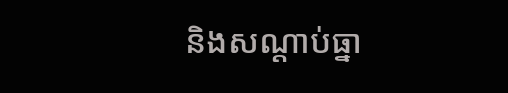និងសណ្តាប់ធ្នា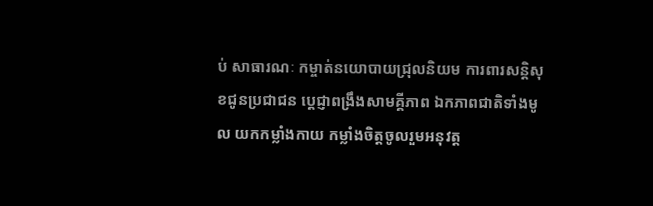ប់ សាធារណៈ កម្ចាត់នយោបាយជ្រុលនិយម ការពារសន្តិសុខជូនប្រជាជន ប្ដេជ្ញាពង្រឹងសាមគ្គីភាព ឯកភាពជាតិទាំងមូល យកកម្លាំងកាយ កម្លាំងចិត្តចូលរួមអនុវត្ត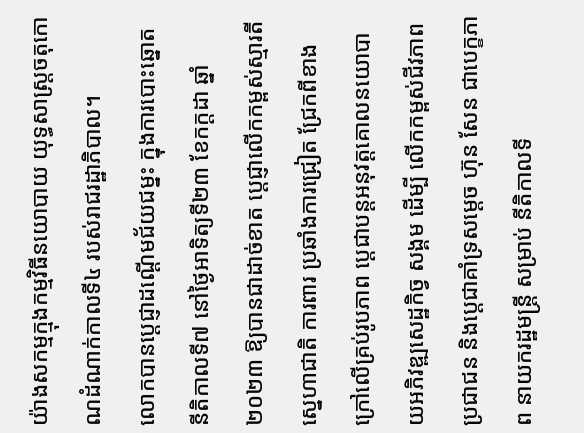យ៉ាងសកម្មក្មុងកម្មវិធីនយោបាយ យុទ្ធសាស្ត្រចតុកោណដំណាក់កាលទី៤ របស់រាជរដ្ឋាភិបាល។
លោកបានប្ដេជ្ញាដណ្ដើមជ័យជម្នះ ក្នុងការបោះឆ្នោតនីតិកាលទី៧ នៅថ្ងៃអាទិត្យទី២៣ ខែកក្តដា ឆ្នាំ២០២៣ ឱ្យបានជាដាច់ខាត ប្ដេជ្ញាលើកកម្ពស់ស្មារតីស្នេហាជាតិ ការពារ ប្រឆាំងការជ្រៀត ជ្រែកពីខាងក្រៅលើគ្រប់រូបភាព ប្តេជាបន្តអនុវត្តគោលនយោបាយអភិវឌ្ឍសេដ្ឋកិច្វ សង្គម ដើម្បី លើកកម្ពស់ជីវភាពប្រជាជន និងប្តេជាគាំទ្រសម្ដេច ហ៊ុន សែន ជាបេក្ខភាព នាយករដ្ឋមន្រ្តី សម្រាប់ នីតិកាលទី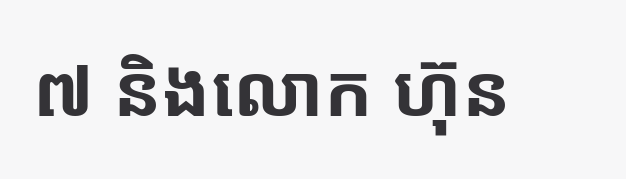៧ និងលោក ហ៊ុន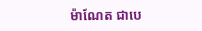ម៉ាណែត ជាបេ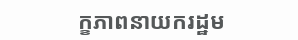ក្ខភាពនាយករដ្ឋម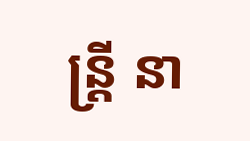ន្រ្តី នា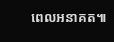ពេលអនាគត៕